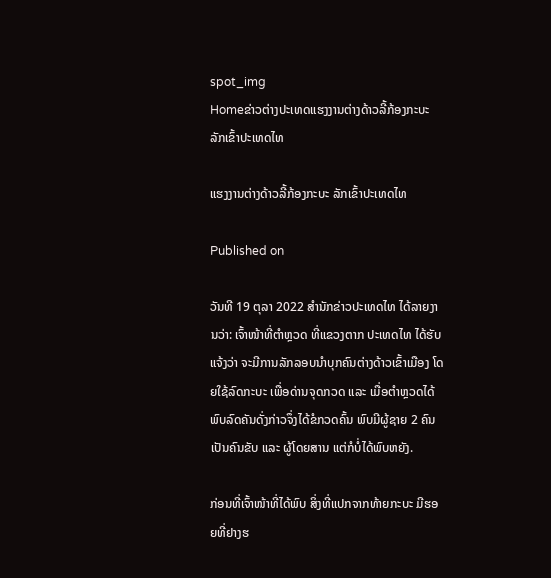spot_img
Homeຂ່າວຕ່າງປະເທດແຮງງານຕ່າງດ້າວລີ້ກ້ອງກະບະ ລັກເຂົ້າປະເທດໄທ

ແຮງງານຕ່າງດ້າວລີ້ກ້ອງກະບະ ລັກເຂົ້າປະເທດໄທ

Published on

ວັນທີ 19 ຕຸລາ 2022 ສຳນັກຂ່າວປະເທດໄທ ໄດ້ລາຍງານວ່າ: ເຈົ້າໜ້າທີ່ຕຳຫຼວດ ທີ່ແຂວງຕາກ ປະເທດໄທ ໄດ້ຮັບແຈ້ງວ່າ ຈະມີການລັກລອບນຳບຸກຄົນຕ່າງດ້າວເຂົ້າເມືອງ ໂດຍໃຊ້ລົດກະບະ ເພື່ອດ່ານຈຸດກວດ ແລະ ເມື່ອຕຳຫຼວດໄດ້ພົບລົດຄັນດັ່ງກ່າວຈຶ່ງໄດ້ຂໍກວດຄົ້ນ ພົບມີຜູ້ຊາຍ 2 ຄົນ ເປັນຄົນຂັບ ແລະ ຜູ້ໂດຍສານ ແຕ່ກໍບໍ່ໄດ້ພົບຫຍັງ.

ກ່ອນທີ່ເຈົ້າໜ້າທີ່ໄດ້ພົບ ສິ່ງທີ່ແປກຈາກທ້າຍກະບະ ມີຮອຍທີ່ຢາງຮ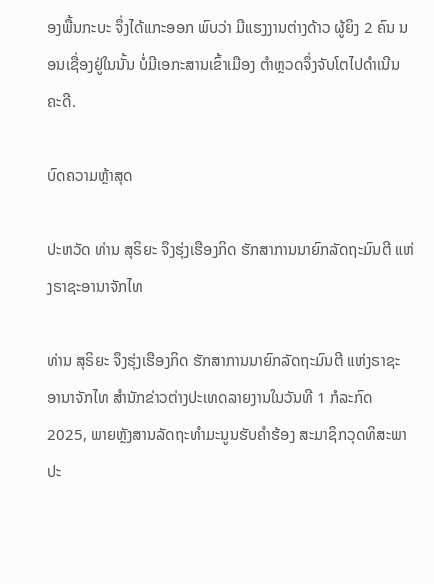ອງພື້ນກະບະ ຈຶ່ງໄດ້ແກະອອກ ພົບວ່າ ມີແຮງງານຕ່າງດ້າວ ຜູ້ຍິງ 2 ຄົນ ນອນເຊື່ອງຢູ່ໃນນັ້ນ ບໍ່ມີເອກະສານເຂົ້າເມືອງ ຕຳຫຼວດຈຶ່ງຈັບໂຕໄປດຳເນີນຄະດີ.

ບົດຄວາມຫຼ້າສຸດ

ປະຫວັດ ທ່ານ ສຸຣິຍະ ຈຶງຮຸ່ງເຮືອງກິດ ຮັກສາການນາຍົກລັດຖະມົນຕີ ແຫ່ງຣາຊະອານາຈັກໄທ

ທ່ານ ສຸຣິຍະ ຈຶງຮຸ່ງເຮືອງກິດ ຮັກສາການນາຍົກລັດຖະມົນຕີ ແຫ່ງຣາຊະອານາຈັກໄທ ສຳນັກຂ່າວຕ່າງປະເທດລາຍງານໃນວັນທີ 1 ກໍລະກົດ 2025, ພາຍຫຼັງສານລັດຖະທຳມະນູນຮັບຄຳຮ້ອງ ສະມາຊິກວຸດທິສະພາ ປະ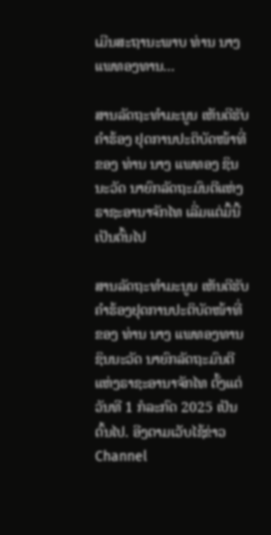ເມີນສະຖານະພາບ ທ່ານ ນາງ ແພທອງທານ...

ສານລັດຖະທຳມະນູນ ເຫັນດີຮັບຄຳຮ້ອງ ຢຸດການປະຕິບັດໜ້າທີ່ ຂອງ ທ່ານ ນາງ ແພທອງ ຊິນນະວັດ ນາຍົກລັດຖະມົນຕີແຫ່ງຣາຊະອານາຈັກໄທ ເລີ່ມແຕ່ມື້ນີ້ເປັນຕົ້ນໄປ

ສານລັດຖະທຳມະນູນ ເຫັນດີຮັບຄຳຮ້ອງຢຸດການປະຕິບັດໜ້າທີ່ຂອງ ທ່ານ ນາງ ແພທອງທານ ຊິນນະວັດ ນາຍົກລັດຖະມົນຕີແຫ່ງຣາຊະອານາຈັກໄທ ຕັ້ງແຕ່ວັນທີ 1 ກໍລະກົດ 2025 ເປັນຕົ້ນໄປ. ອີງຕາມເວັບໄຊ້ຂ່າວ Channel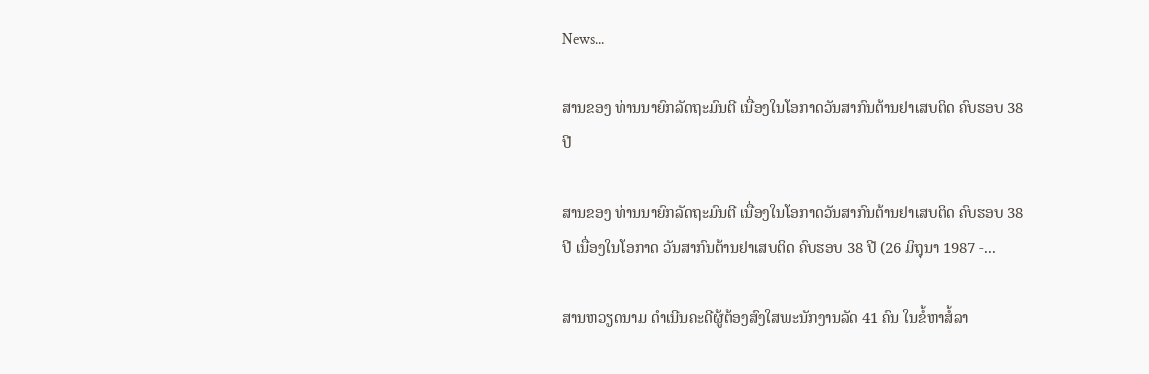News...

ສານຂອງ ທ່ານນາຍົກລັດຖະມົນຕີ ເນື່ອງໃນໂອກາດວັນສາກົນຕ້ານຢາເສບຕິດ ຄົບຮອບ 38 ປີ

ສານຂອງ ທ່ານນາຍົກລັດຖະມົນຕີ ເນື່ອງໃນໂອກາດວັນສາກົນຕ້ານຢາເສບຕິດ ຄົບຮອບ 38 ປີ ເນື່ອງໃນໂອກາດ ວັນສາກົນຕ້ານຢາເສບຕິດ ຄົບຮອບ 38 ປີ (26 ມິຖຸນາ 1987 -...

ສານຫວຽດນາມ ດຳເນີນຄະດີຜູ້ຕ້ອງສົງໃສພະນັກງານລັດ 41 ຄົນ ໃນຂໍ້ຫາສໍ້ລາ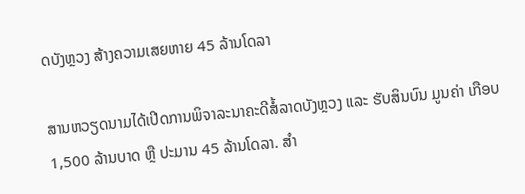ດບັງຫຼວງ ສ້າງຄວາມເສຍຫາຍ 45 ລ້ານໂດລາ

ສານຫວຽດນາມໄດ້ເປີດການພິຈາລະນາຄະດີສໍ້ລາດບັງຫຼວງ ແລະ ຮັບສິນບົນ ມູນຄ່າ ເກືອບ 1,500 ລ້ານບາດ ຫຼື ປະມານ 45 ລ້ານໂດລາ. ສຳ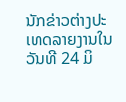ນັກຂ່າວຕ່າງປະເທດລາຍງານໃນວັນທີ 24 ມິ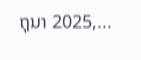ຖຸນາ 2025,...